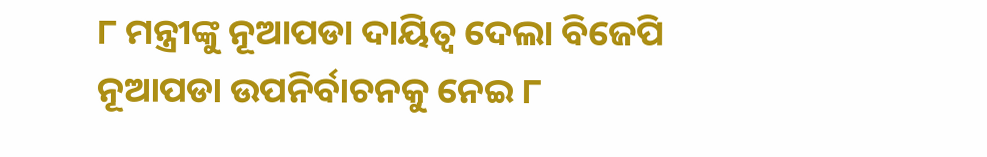୮ ମନ୍ତ୍ରୀଙ୍କୁ ନୂଆପଡା ଦାୟିତ୍ୱ ଦେଲା ବିଜେପି
ନୂଆପଡା ଉପନିର୍ବାଚନକୁ ନେଇ ୮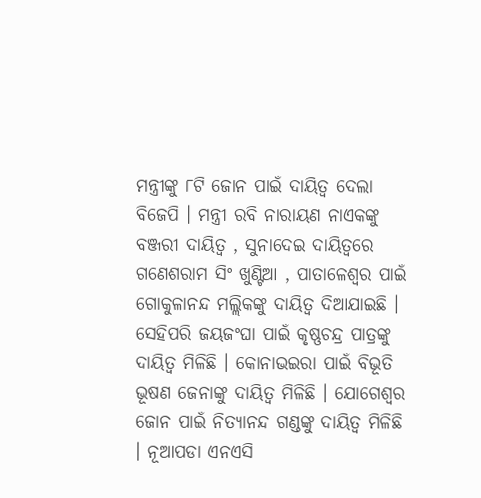ମନ୍ତ୍ରୀଙ୍କୁ ୮ଟି ଜୋନ ପାଇଁ ଦାୟିତ୍ୱ ଦେଲା ବିଜେପି । ମନ୍ତ୍ରୀ ରବି ନାରାୟଣ ନାଏକଙ୍କୁ ବଞ୍ଜରୀ ଦାୟିତ୍ୱ , ସୁନାଦେଇ ଦାୟିତ୍ୱରେ ଗଣେଶରାମ ସିଂ ଖୁଣ୍ଟିଆ , ପାତାଳେଶ୍ୱର ପାଇଁ ଗୋକୁଳାନନ୍ଦ ମଲ୍ଲିକଙ୍କୁ ଦାୟିତ୍ୱ ଦିଆଯାଇଛି । ସେହିପରି ଜୟଜଂଘା ପାଇଁ କୃଷ୍ଣଚନ୍ଦ୍ର ପାତ୍ରଙ୍କୁ ଦାୟିତ୍ୱ ମିଳିଛି । କୋନାଭଇରା ପାଇଁ ବିଭୂତି ଭୂଷଣ ଜେନାଙ୍କୁ ଦାୟିତ୍ୱ ମିଳିଛି । ଯୋଗେଶ୍ୱର ଜୋନ ପାଇଁ ନିତ୍ୟାନନ୍ଦ ଗଣ୍ଡଙ୍କୁ ଦାୟିତ୍ୱ ମିଳିଛି । ନୂଆପଡା ଏନଏସି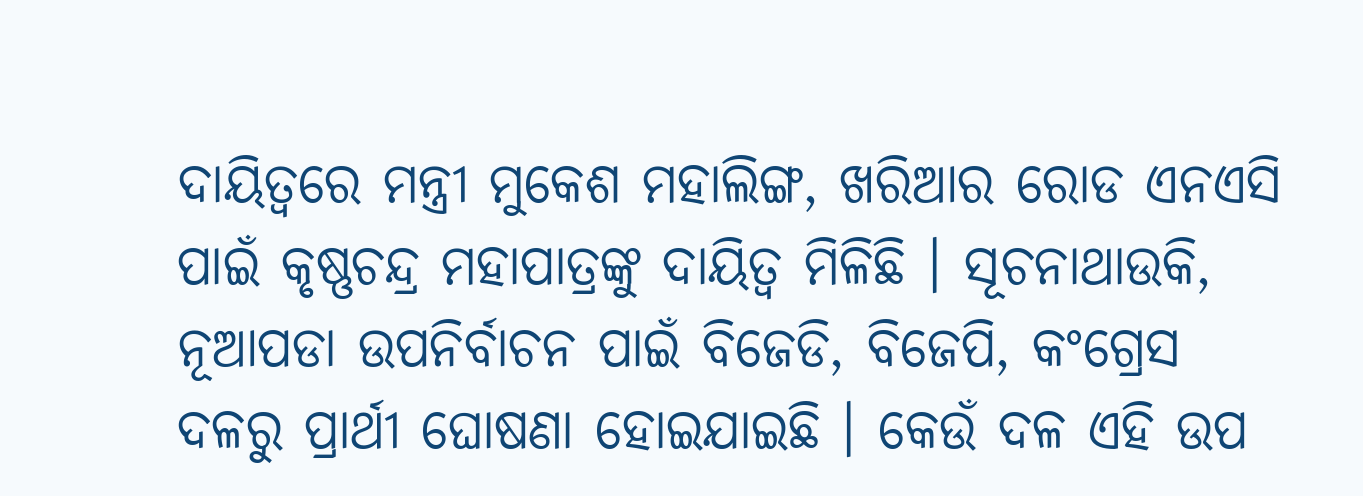ଦାୟିତ୍ୱରେ ମନ୍ତ୍ରୀ ମୁକେଶ ମହାଲିଙ୍ଗ, ଖରିଆର ରୋଡ ଏନଏସି ପାଇଁ କୃଷ୍ଣଚନ୍ଦ୍ର ମହାପାତ୍ରଙ୍କୁ ଦାୟିତ୍ୱ ମିଳିଛି । ସୂଚନାଥାଉକି, ନୂଆପଡା ଉପନିର୍ବାଚନ ପାଇଁ ବିଜେଡି, ବିଜେପି, କଂଗ୍ରେସ ଦଳରୁ ପ୍ରାର୍ଥୀ ଘୋଷଣା ହୋଇଯାଇଛି । କେଉଁ ଦଳ ଏହି ଉପ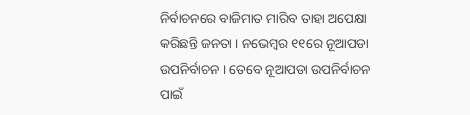ନିର୍ବାଚନରେ ବାଜିମାତ ମାରିବ ତାହା ଅପେକ୍ଷା କରିଛନ୍ତି ଜନତା । ନଭେମ୍ବର ୧୧ରେ ନୂଆପଡା ଉପନିର୍ବାଚନ । ତେବେ ନୂଆପଡା ଉପନିର୍ବାଚନ ପାଇଁ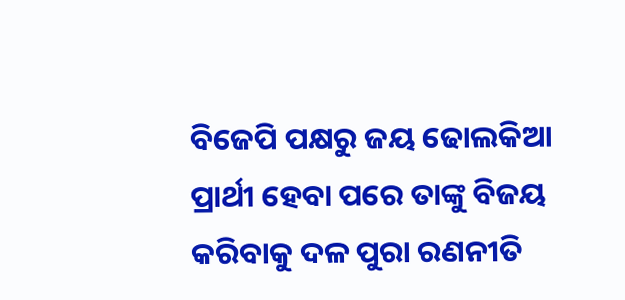ବିଜେପି ପକ୍ଷରୁ ଜୟ ଢୋଲକିଆ ପ୍ରାର୍ଥୀ ହେବା ପରେ ତାଙ୍କୁ ବିଜୟ କରିବାକୁ ଦଳ ପୁରା ରଣନୀତି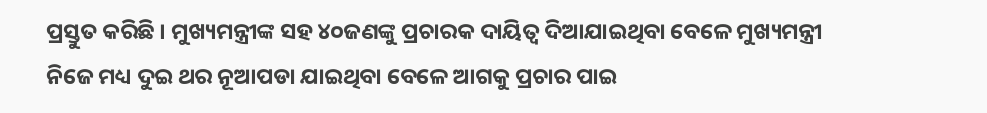ପ୍ରସ୍ତୁତ କରିଛି । ମୁଖ୍ୟମନ୍ତ୍ରୀଙ୍କ ସହ ୪୦ଜଣଙ୍କୁ ପ୍ରଚାରକ ଦାୟିତ୍ୱ ଦିଆଯାଇଥିବା ବେଳେ ମୁଖ୍ୟମନ୍ତ୍ରୀ ନିଜେ ମଧ୍ୟ ଦୁଇ ଥର ନୂଆପଡା ଯାଇଥିବା ବେଳେ ଆଗକୁ ପ୍ରଚାର ପାଇ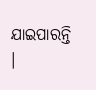ଯାଇପାରନ୍ତି ।